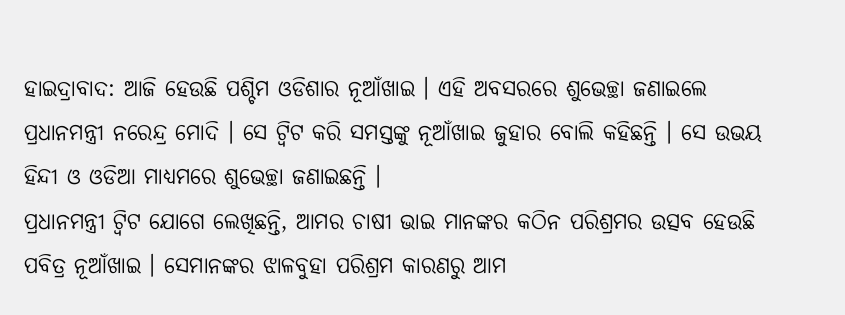ହାଇଦ୍ରାବାଦ: ଆଜି ହେଉଛି ପଶ୍ଚିମ ଓଡିଶାର ନୂଆଁଖାଇ । ଏହି ଅବସରରେ ଶୁଭେଚ୍ଛା ଜଣାଇଲେ ପ୍ରଧାନମନ୍ତ୍ରୀ ନରେନ୍ଦ୍ର ମୋଦି । ସେ ଟ୍ବିଟ କରି ସମସ୍ତଙ୍କୁ ନୂଆଁଖାଇ ଜୁହାର ବୋଲି କହିଛନ୍ତି । ସେ ଉଭୟ ହିନ୍ଦୀ ଓ ଓଡିଆ ମାଧ୍ୟମରେ ଶୁଭେଚ୍ଛା ଜଣାଇଛନ୍ତି ।
ପ୍ରଧାନମନ୍ତ୍ରୀ ଟ୍ବିଟ ଯୋଗେ ଲେଖିଛନ୍ତି, ଆମର ଚାଷୀ ଭାଇ ମାନଙ୍କର କଠିନ ପରିଶ୍ରମର ଉତ୍ସବ ହେଉଛି ପବିତ୍ର ନୂଆଁଖାଇ । ସେମାନଙ୍କର ଝାଳବୁହା ପରିଶ୍ରମ କାରଣରୁ ଆମ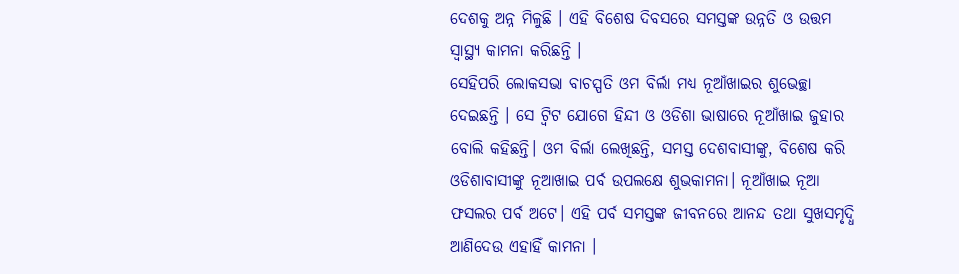ଦେଶକୁ ଅନ୍ନ ମିଳୁଛି । ଏହି ବିଶେଷ ଦିବସରେ ସମସ୍ତଙ୍କ ଉନ୍ନତି ଓ ଉତ୍ତମ ସ୍ବାସ୍ଥ୍ୟ କାମନା କରିଛନ୍ତି ।
ସେହିପରି ଲୋକସଭା ବାଚସ୍ପତି ଓମ ବିର୍ଲା ମଧ୍ୟ ନୂଆଁଖାଇର ଶୁଭେଚ୍ଛା ଦେଇଛନ୍ତି । ସେ ଟ୍ବିଟ ଯୋଗେ ହିନ୍ଦୀ ଓ ଓଡିଶା ଭାଷାରେ ନୂଆଁଖାଇ ଜୁହାର ବୋଲି କହିଛନ୍ତି। ଓମ ବିର୍ଲା ଲେଖିଛନ୍ତି, ସମସ୍ତ ଦେଶବାସୀଙ୍କୁ, ବିଶେଷ କରି ଓଡିଶାବାସୀଙ୍କୁ ନୂଆଖାଇ ପର୍ବ ଉପଲକ୍ଷେ ଶୁଭକାମନା। ନୂଆଁଖାଇ ନୂଆ ଫସଲର ପର୍ବ ଅଟେ। ଏହି ପର୍ବ ସମସ୍ତଙ୍କ ଜୀବନରେ ଆନନ୍ଦ ତଥା ସୁଖସମୃଦ୍ଧି ଆଣିଦେଉ ଏହାହିଁ କାମନା ।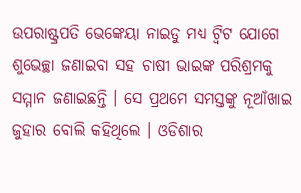ଉପରାଷ୍ଟ୍ରପତି ଭେଙ୍କେୟା ନାଇଡୁ ମଧ୍ୟ ଟ୍ବିଟ ଯୋଗେ ଶୁଭେଚ୍ଛା ଜଣାଇବା ସହ ଚାଷୀ ଭାଇଙ୍କ ପରିଶ୍ରମକୁ ସମ୍ମାନ ଜଣାଇଛନ୍ତି । ସେ ପ୍ରଥମେ ସମସ୍ତଙ୍କୁ ନୂଆଁଖାଇ ଜୁହାର ବୋଲି କହିଥିଲେ । ଓଡିଶାର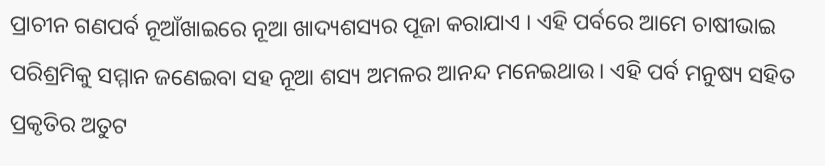ପ୍ରାଚୀନ ଗଣପର୍ବ ନୂଆଁଖାଇରେ ନୂଆ ଖାଦ୍ୟଶସ୍ୟର ପୂଜା କରାଯାଏ । ଏହି ପର୍ବରେ ଆମେ ଚାଷୀଭାଇ ପରିଶ୍ରମିକୁ ସମ୍ମାନ ଜଣେଇବା ସହ ନୂଆ ଶସ୍ୟ ଅମଳର ଆନନ୍ଦ ମନେଇଥାଉ । ଏହି ପର୍ବ ମନୁଷ୍ୟ ସହିତ ପ୍ରକୃତିର ଅତୁଟ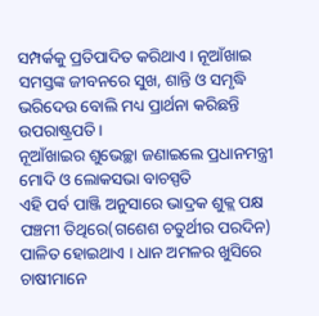ସମ୍ପର୍କକୁ ପ୍ରତିପାଦିତ କରିଥାଏ । ନୂଆଁଖାଇ ସମସ୍ତଙ୍କ ଜୀବନରେ ସୁଖ, ଶାନ୍ତି ଓ ସମୃଦ୍ଧି ଭରିଦେଉ ବୋଲି ମଧ୍ୟ ପ୍ରାର୍ଥନା କରିଛନ୍ତି ଉପରାଷ୍ଟ୍ରପତି।
ନୂଆଁଖାଇର ଶୁଭେଚ୍ଛା ଜଣାଇଲେ ପ୍ରଧାନମନ୍ତ୍ରୀ ମୋଦି ଓ ଲୋକସଭା ବାଚସ୍ପତି
ଏହି ପର୍ବ ପାଞ୍ଜି ଅନୁସାରେ ଭାଦ୍ରକ ଶୁକ୍ଲ ପକ୍ଷ ପଞ୍ଚମୀ ତିଥିରେ(ଗଶେଶ ଚତୁର୍ଥୀର ପରଦିନ) ପାଳିତ ହୋଇଥାଏ । ଧାନ ଅମଳର ଖୁସିରେ ଚାଷୀମାନେ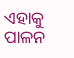ଏହାକୁ ପାଳନ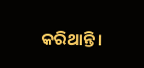କରିଥାନ୍ତି।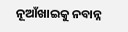ନୂଆଁଖାଇକୁ ନବାନ୍ନ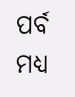ପର୍ବ ମଧ୍ୟ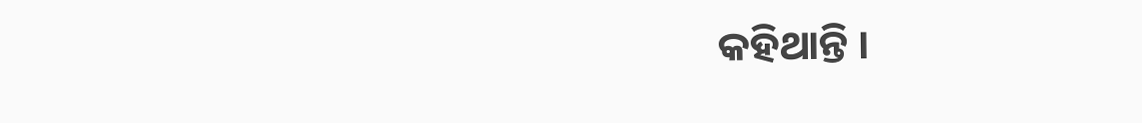କହିଥାନ୍ତି ।